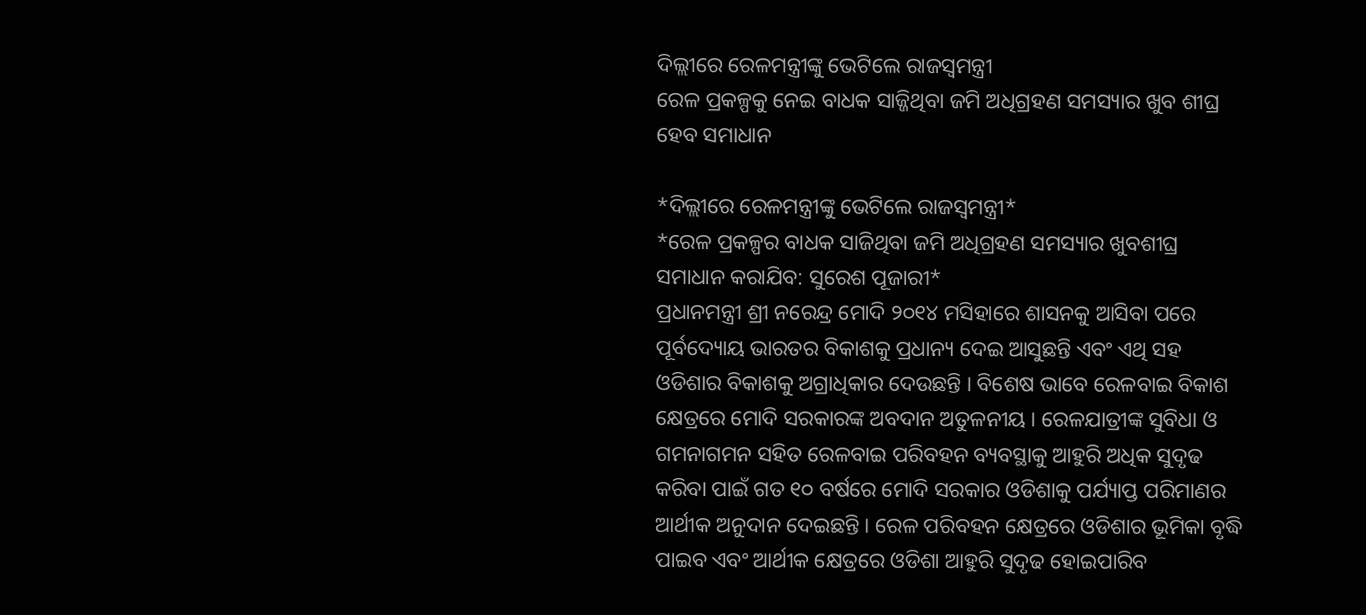ଦିଲ୍ଲୀରେ ରେଳମନ୍ତ୍ରୀଙ୍କୁ ଭେଟିଲେ ରାଜସ୍ଵମନ୍ତ୍ରୀ
ରେଳ ପ୍ରକଳ୍ପକୁ ନେଇ ବାଧକ ସାଜ୍ଜିଥିବା ଜମି ଅଧିଗ୍ରହଣ ସମସ୍ୟାର ଖୁବ ଶୀଘ୍ର ହେବ ସମାଧାନ

*ଦିଲ୍ଲୀରେ ରେଳମନ୍ତ୍ରୀଙ୍କୁ ଭେଟିଲେ ରାଜସ୍ୱମନ୍ତ୍ରୀ*
*ରେଳ ପ୍ରକଳ୍ପର ବାଧକ ସାଜିଥିବା ଜମି ଅଧିଗ୍ରହଣ ସମସ୍ୟାର ଖୁବଶୀଘ୍ର ସମାଧାନ କରାଯିବ: ସୁରେଶ ପୂଜାରୀ*
ପ୍ରଧାନମନ୍ତ୍ରୀ ଶ୍ରୀ ନରେନ୍ଦ୍ର ମୋଦି ୨୦୧୪ ମସିହାରେ ଶାସନକୁ ଆସିବା ପରେ ପୂର୍ବଦ୍ୟୋୟ ଭାରତର ବିକାଶକୁ ପ୍ରଧାନ୍ୟ ଦେଇ ଆସୁଛନ୍ତି ଏବଂ ଏଥି ସହ ଓଡିଶାର ବିକାଶକୁ ଅଗ୍ରାଧିକାର ଦେଉଛନ୍ତି । ବିଶେଷ ଭାବେ ରେଳବାଇ ବିକାଶ କ୍ଷେତ୍ରରେ ମୋଦି ସରକାରଙ୍କ ଅବଦାନ ଅତୁଳନୀୟ । ରେଳଯାତ୍ରୀଙ୍କ ସୁବିଧା ଓ ଗମନାଗମନ ସହିତ ରେଳବାଇ ପରିବହନ ବ୍ୟବସ୍ଥାକୁ ଆହୁରି ଅଧିକ ସୁଦୃଢ କରିବା ପାଇଁ ଗତ ୧୦ ବର୍ଷରେ ମୋଦି ସରକାର ଓଡିଶାକୁ ପର୍ଯ୍ୟାପ୍ତ ପରିମାଣର ଆର୍ଥୀକ ଅନୁଦାନ ଦେଇଛନ୍ତି । ରେଳ ପରିବହନ କ୍ଷେତ୍ରରେ ଓଡିଶାର ଭୂମିକା ବୃଦ୍ଧି ପାଇବ ଏବଂ ଆର୍ଥୀକ କ୍ଷେତ୍ରରେ ଓଡିଶା ଆହୁରି ସୁଦୃଢ ହୋଇପାରିବ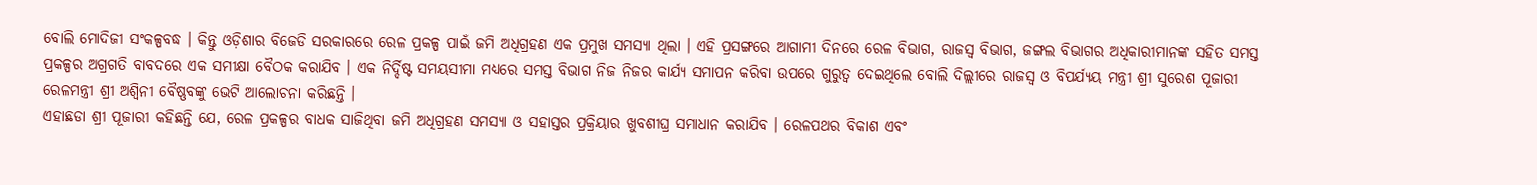ବୋଲି ମୋଦିଜୀ ସଂକଳ୍ପବଦ୍ଧ । କିନ୍ତୁ ଓଡ଼ିଶାର ବିଜେଡି ସରକାରରେ ରେଳ ପ୍ରକଳ୍ପ ପାଇଁ ଜମି ଅଧିଗ୍ରହଣ ଏକ ପ୍ରମୁଖ ସମସ୍ୟା ଥିଲା । ଏହି ପ୍ରସଙ୍ଗରେ ଆଗାମୀ ଦିନରେ ରେଳ ବିଭାଗ, ରାଜସ୍ୱ ବିଭାଗ, ଜଙ୍ଗଲ ବିଭାଗର ଅଧିକାରୀମାନଙ୍କ ସହିତ ସମସ୍ତ ପ୍ରକଳ୍ପର ଅଗ୍ରଗତି ବାବଦରେ ଏକ ସମୀକ୍ଷା ବୈଠକ କରାଯିବ । ଏକ ନିର୍ଦ୍ଦିଷ୍ଟ ସମୟସୀମା ମଧ୍ୟରେ ସମସ୍ତ ବିଭାଗ ନିଜ ନିଜର କାର୍ଯ୍ୟ ସମାପନ କରିବା ଉପରେ ଗୁରୁତ୍ୱ ଦେଇଥିଲେ ବୋଲି ଦିଲ୍ଲୀରେ ରାଜସ୍ୱ ଓ ବିପର୍ଯ୍ୟୟ ମନ୍ତ୍ରୀ ଶ୍ରୀ ସୁରେଶ ପୂଜାରୀ ରେଳମନ୍ତ୍ରୀ ଶ୍ରୀ ଅଶ୍ୱିନୀ ବୈଷ୍ଣବଙ୍କୁ ଭେଟି ଆଲୋଚନା କରିଛନ୍ତି ।
ଏହାଛଡା ଶ୍ରୀ ପୂଜାରୀ କହିଛନ୍ତି ଯେ, ରେଳ ପ୍ରକଳ୍ପର ବାଧକ ସାଜିଥିବା ଜମି ଅଧିଗ୍ରହଣ ସମସ୍ୟା ଓ ସହାସ୍ତର ପ୍ରକ୍ରିୟାର ଖୁବଶୀଘ୍ର ସମାଧାନ କରାଯିବ । ରେଳପଥର ବିକାଶ ଏବଂ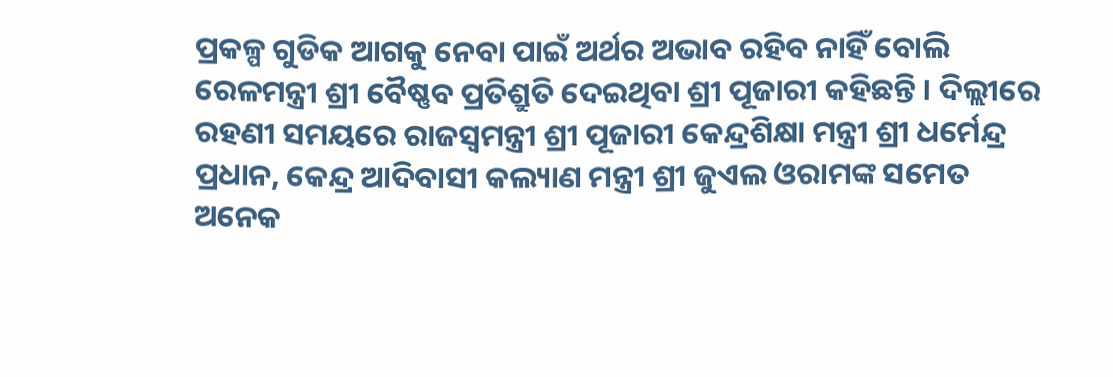ପ୍ରକଳ୍ପ ଗୁଡିକ ଆଗକୁ ନେବା ପାଇଁ ଅର୍ଥର ଅଭାବ ରହିବ ନାହିଁ ବୋଲି ରେଳମନ୍ତ୍ରୀ ଶ୍ରୀ ବୈଷ୍ଣବ ପ୍ରତିଶ୍ରୁତି ଦେଇଥିବା ଶ୍ରୀ ପୂଜାରୀ କହିଛନ୍ତି । ଦିଲ୍ଲୀରେ ରହଣୀ ସମୟରେ ରାଜସ୍ୱମନ୍ତ୍ରୀ ଶ୍ରୀ ପୂଜାରୀ କେନ୍ଦ୍ରଶିକ୍ଷା ମନ୍ତ୍ରୀ ଶ୍ରୀ ଧର୍ମେନ୍ଦ୍ର ପ୍ରଧାନ, କେନ୍ଦ୍ର ଆଦିବାସୀ କଲ୍ୟାଣ ମନ୍ତ୍ରୀ ଶ୍ରୀ ଜୁଏଲ ଓରାମଙ୍କ ସମେତ ଅନେକ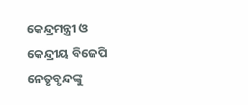କେନ୍ଦ୍ରମନ୍ତ୍ରୀ ଓ କେନ୍ଦ୍ରୀୟ ବିଜେପି ନେତୃବୃନ୍ଦଙ୍କୁ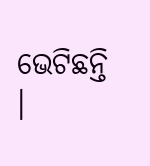ଭେଟିଛନ୍ତି ।